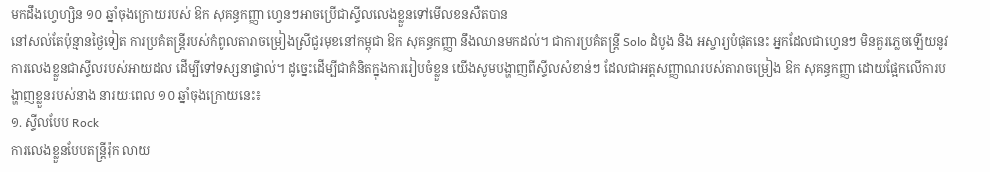មកដឹងហ្វេហ្សិន ១០ ឆ្នាំចុងក្រោយរបស់ ឱក សុគន្ធកញ្ញា ហ្វេនៗអាចប្រើជាស្ទីលលេងខ្លួនទៅមើលខនសឺតបាន
នៅសល់តែប៉ុន្មានថ្ងៃទៀត ការប្រគំតន្ត្រីរបស់កំពូលតារាចម្រៀងស្រីជួរមុខនៅកម្ពុជា ឱក សុគន្ធកញ្ញា នឹងឈានមកដល់។ ជាការប្រគំតន្ត្រី Solo ដំបូង និង អស្ចារ្យបំផុតនេះ អ្នកដែលជាហ្វេនៗ មិនគួរភ្លេចឡើយនូវការលេងខ្លួនជាស្ទីលរបស់អាយដល ដើម្បីទៅទស្សនាផ្ទាល់។ ដូច្នេះដើម្បីជាគំនិតក្នុងការរៀបចំខ្លួន យើងសូមបង្ហាញពីស្ទីលសំខាន់ៗ ដែលជាអត្តសញ្ញាណរបស់តារាចម្រៀង ឱក សុគន្ធកញ្ញា ដោយផ្អែកលើការបង្ហាញខ្លួនរបស់នាង នារយៈពេល ១០ ឆ្នាំចុងក្រោយនេះ៖
១. ស្ទីលបែប Rock
ការលេងខ្លួនបែបតន្ត្រីរ៉ុក លាយ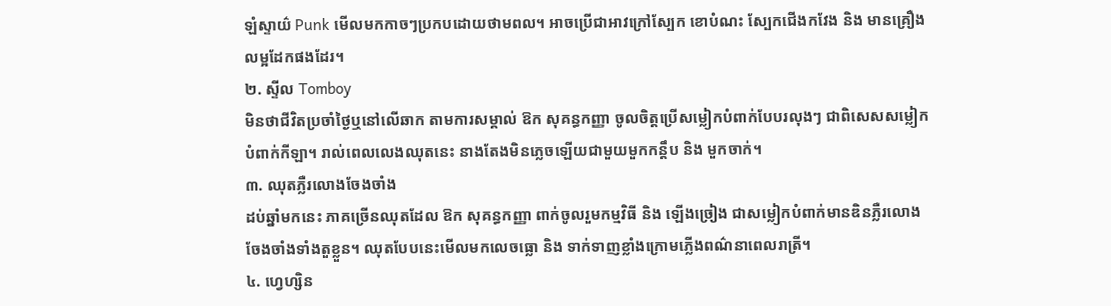ឡំស្ទាយ៌ Punk មើលមកកាចៗប្រកបដោយថាមពល។ អាចប្រើជាអាវក្រៅស្បែក ខោបំណះ ស្បែកជើងកវែង និង មានគ្រឿងលម្អដែកផងដែរ។
២. ស្ទីល Tomboy
មិនថាជីវិតប្រចាំថ្ងៃឬនៅលើឆាក តាមការសម្គាល់ ឱក សុគន្ធកញ្ញា ចូលចិត្តប្រើសម្លៀកបំពាក់បែបរលុងៗ ជាពិសេសសម្លៀកបំពាក់កីឡា។ រាល់ពេលលេងឈុតនេះ នាងតែងមិនភ្លេចឡើយជាមួយមួកកន្តឹប និង មួកចាក់។
៣. ឈុតភ្លឺរលោងចែងចាំង
ដប់ឆ្នាំមកនេះ ភាគច្រើនឈុតដែល ឱក សុគន្ធកញ្ញា ពាក់ចូលរួមកម្មវិធី និង ឡើងច្រៀង ជាសម្លៀកបំពាក់មានឌិនភ្លឺរលោងចែងចាំងទាំងតួខ្លួន។ ឈុតបែបនេះមើលមកលេចធ្លោ និង ទាក់ទាញខ្លាំងក្រោមភ្លើងពណ៌នាពេលរាត្រី។
៤. ហ្វេហ្សិន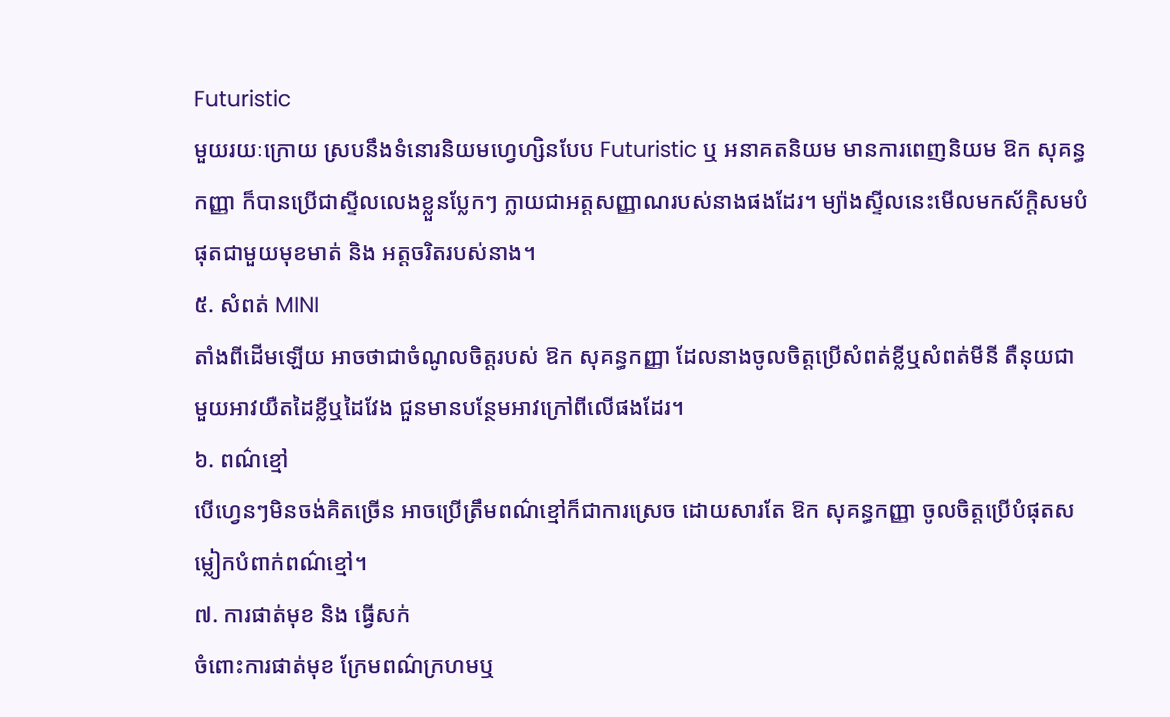Futuristic
មួយរយៈក្រោយ ស្របនឹងទំនោរនិយមហ្វេហ្សិនបែប Futuristic ឬ អនាគតនិយម មានការពេញនិយម ឱក សុគន្ធកញ្ញា ក៏បានប្រើជាស្ទីលលេងខ្លួនប្លែកៗ ក្លាយជាអត្តសញ្ញាណរបស់នាងផងដែរ។ ម្យ៉ាងស្ទីលនេះមើលមកស័ក្តិសមបំផុតជាមួយមុខមាត់ និង អត្តចរិតរបស់នាង។
៥. សំពត់ MINI
តាំងពីដើមឡើយ អាចថាជាចំណូលចិត្តរបស់ ឱក សុគន្ធកញ្ញា ដែលនាងចូលចិត្តប្រើសំពត់ខ្លីឬសំពត់មីនី តឺនុយជាមួយអាវយឺតដៃខ្លីឬដៃវែង ជួនមានបន្ថែមអាវក្រៅពីលើផងដែរ។
៦. ពណ៌ខ្មៅ
បើហ្វេនៗមិនចង់គិតច្រើន អាចប្រើត្រឹមពណ៌ខ្មៅក៏ជាការស្រេច ដោយសារតែ ឱក សុគន្ធកញ្ញា ចូលចិត្តប្រើបំផុតសម្លៀកបំពាក់ពណ៌ខ្មៅ។
៧. ការផាត់មុខ និង ធ្វើសក់
ចំពោះការផាត់មុខ ក្រែមពណ៌ក្រហមឬ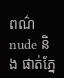ពណ៌ nude និង ផាត់ភ្នែ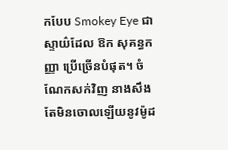កបែប Smokey Eye ជាស្ទាយ៌ដែល ឱក សុគន្ធកញ្ញា ប្រើច្រើនបំផុត។ ចំណែកសក់វិញ នាងសឹងតែមិនចោលឡើយនូវម៉ូដ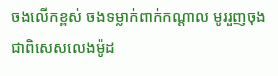ចងលើកខ្ពស់ ចងទម្លាក់ពាក់កណ្តាល មូររួញចុង ជាពិសេសលេងម៉ូដ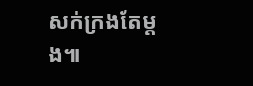សក់ក្រងតែម្តង៕